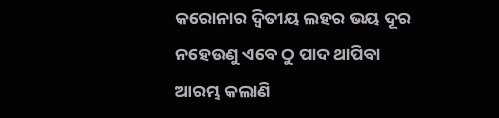କରୋନାର ଦ୍ୱିତୀୟ ଲହର ଭୟ ଦୂର ନହେଉଣୁ ଏବେ ଠୁ ପାଦ ଥାପିବା ଆରମ୍ଭ କଲାଣି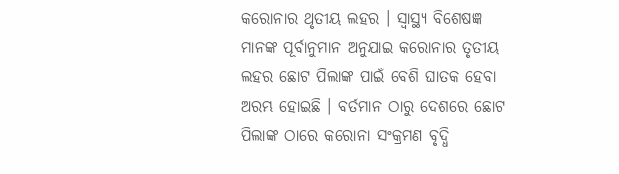କରୋନାର ଥୃତୀୟ ଲହର । ସ୍ୱାସ୍ଥ୍ୟ ବିଶେଷଜ୍ଞ ମାନଙ୍କ ପୂର୍ବାନୁମାନ ଅନୁଯାଇ କରୋନାର ତୃତୀୟ ଲହର ଛୋଟ ପିଲାଙ୍କ ପାଇଁ ବେଶି ଘାତକ ହେବା ଅରମ୍ଭ ହୋଇଛି । ବର୍ତମାନ ଠାରୁ ଦେଶରେ ଛୋଟ ପିଲାଙ୍କ ଠାରେ କରୋନା ସଂକ୍ରମଣ ବୃଦ୍ଧି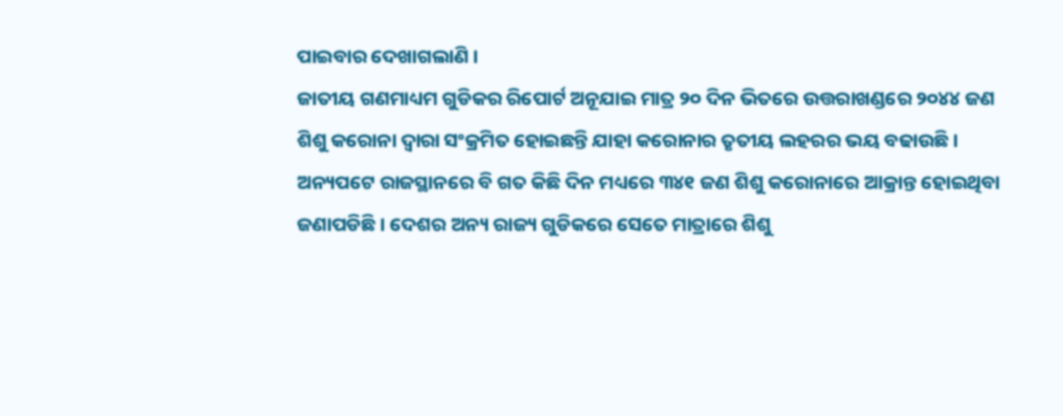ପାଇବାର ଦେଖାଗଲାଣି ।
ଜାତୀୟ ଗଣମାଧ୍ୟମ ଗୁଡିକର ରିପୋର୍ଟ ଅନୂଯାଇ ମାତ୍ର ୨୦ ଦିନ ଭିତରେ ଉତ୍ତରାଖଣ୍ଡରେ ୨୦୪୪ ଜଣ ଶିଶୁ କରୋନା ଦ୍ୱାରା ସଂକ୍ରମିତ ହୋଇଛନ୍ତି ଯାହା କରୋନାର ତୃତୀୟ ଲହରର ଭୟ ବଢାଉଛି । ଅନ୍ୟପଟେ ରାଜସ୍ଥାନରେ ବି ଗତ କିଛି ଦିନ ମଧ୍ୟରେ ୩୪୧ ଜଣ ଶିଶୁ କରୋନାରେ ଆକ୍ରାନ୍ତ ହୋଇଥିବା ଜଣାପଡିଛି । ଦେଶର ଅନ୍ୟ ରାଜ୍ୟ ଗୁଡିକରେ ସେତେ ମାତ୍ରାରେ ଶିଶୁ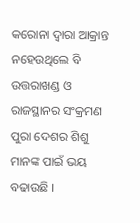କରୋନା ଦ୍ୱାରା ଆକ୍ରାନ୍ତ ନହେଉଥିଲେ ବି ଉତ୍ତରାଖଣ୍ଡ ଓ ରାଜସ୍ଥାନର ସଂକ୍ରମଣ ପୁରା ଦେଶର ଶିଶୁ ମାନଙ୍କ ପାଇଁ ଭୟ ବଢାଉଛି ।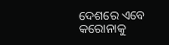ଦେଶରେ ଏବେ କରୋନାକୁ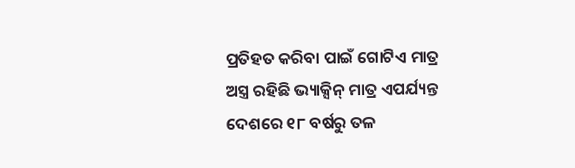ପ୍ରତିହତ କରିବା ପାଇଁ ଗୋଟିଏ ମାତ୍ର ଅସ୍ତ୍ର ରହିଛି ଭ୍ୟାକ୍ସିନ୍ ମାତ୍ର ଏପର୍ଯ୍ୟନ୍ତ ଦେଶରେ ୧୮ ବର୍ଷରୁ ତଳ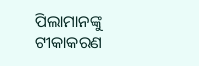ପିଲାମାନଙ୍କୁ ଟୀକାକରଣ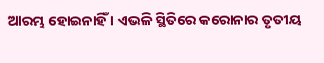ଆରମ୍ଭ ହୋଇନାହିଁ । ଏଭଳି ସ୍ଥିତିରେ କରୋନାର ତୃତୀୟ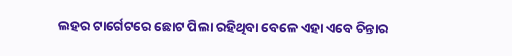ଲହର ଟାର୍ଗେଟରେ ଛୋଟ ପିଲା ରହିଥିବା ବେଳେ ଏହା ଏବେ ଚିନ୍ତାର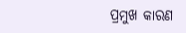ପ୍ରମୁଖ କାରଣ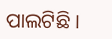ପାଲଟିଛି ।